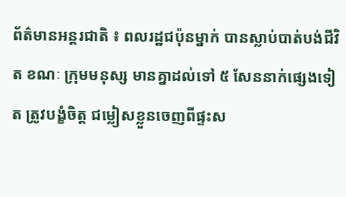ព័ត៌មានអន្តរជាតិ ៖ ពលរដ្ឋជប៉ុនម្នាក់ បានស្លាប់បាត់បង់ជីវិត ខណៈ ក្រុមមនុស្ស មានគ្នាដល់ទៅ ៥ សែននាក់ផ្សេងទៀត ត្រូវបង្ខំចិត្ត ជម្លៀសខ្លួនចេញពីផ្ទះស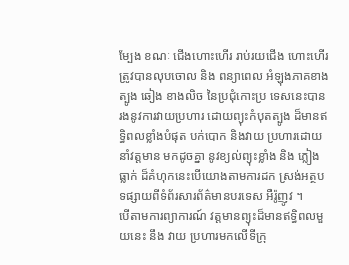ម្បែង ខណៈ ជើងហោះហើរ រាប់រយជើង ហោះហើរ ត្រូវបានលុបចោល និង ពន្យាពេល អំឡុងភាគខាងត្បូង ឆៀង ខាងលិច នៃប្រជុំកោះប្រ ទេសនេះបានរងនូវការវាយប្រហារ ដោយព្យុះកំបុតត្បូង ដ៏មានឥទ្ធិពលខ្លាំងបំផុត បក់បោក និងវាយ ប្រហារដោយនាំវត្តមាន មកដូចគ្នា នូវខ្យល់ព្យុះខ្លាំង និង ភ្លៀងធ្លាក់ ដ៏គំហុកនេះបើយោងតាមការដក ស្រង់អត្ថបទផ្សាយពីទំព័រសារព័ត៌មានបរទេស អឺរ៉ូញូវ ។
បើតាមការព្យាការណ៍ វត្តមានព្យុះដ៏មានឥទ្ធិពលមួយនេះ នឹង វាយ ប្រហារមកលើទីក្រុ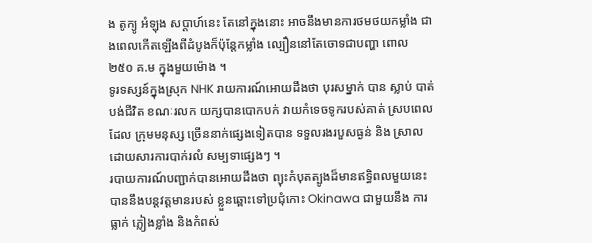ង តូក្យូ អំឡុង សប្តាហ៍នេះ តែនៅក្នុងនោះ អាចនឹងមានការថមថយកម្លាំង ជាងពេលកើតឡើងពីដំបូងក៏ប៉ុន្តែកម្លាំង ល្បឿននៅតែចោទជាបញ្ហា ពោល ២៥០ គ.ម ក្នុងមួយម៉ោង ។
ទូរទស្សន៍ក្នុងស្រុក NHK រាយការណ៍អោយដឹងថា បុរសម្នាក់ បាន ស្លាប់ បាត់បង់ជីវិត ខណៈរលក យក្សបានបោកបក់ វាយកំទេចទូករបស់គាត់ ស្របពេលដែល ក្រុមមនុស្ស ច្រើននាក់ផ្សេងទៀតបាន ទទួលរងរបួសធ្ងន់ និង ស្រាល ដោយសារការបាក់រលំ សម្បទាផ្សេងៗ ។
របាយការណ៍បញ្ជាក់បានអោយដឹងថា ព្យុះកំបុតត្បូងដ៏មានឥទ្ធិពលមួយនេះបាននឹងបន្តវត្តមានរបស់ ខ្លួនឆ្ពោះទៅប្រជុំកោះ Okinawa ជាមួយនឹង ការធ្លាក់ ភ្លៀងខ្លាំង និងកំពស់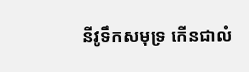នីវូទឹកសមុទ្រ កើនជាលំ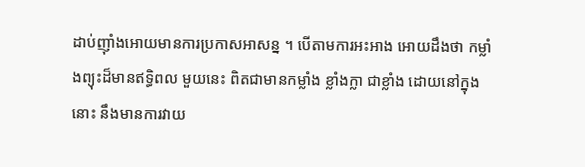ដាប់ញ៉ាំងអោយមានការប្រកាសអាសន្ន ។ បើតាមការអះអាង អោយដឹងថា កម្លាំងព្យុះដ៏មានឥទ្ធិពល មួយនេះ ពិតជាមានកម្លាំង ខ្លាំងក្លា ជាខ្លាំង ដោយនៅក្នុងនោះ នឹងមានការវាយ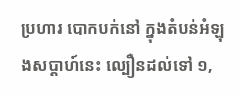ប្រហារ បោកបក់នៅ ក្នុងតំបន់អំឡុងសប្តាហ៍នេះ ល្បឿនដល់ទៅ ១,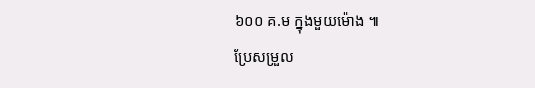៦០០ គ.ម ក្នុងមួយម៉ោង ៕
ប្រែសម្រួល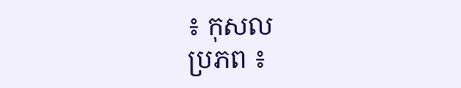៖ កុសល
ប្រភព ៖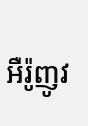អឺរ៉ូញូវ